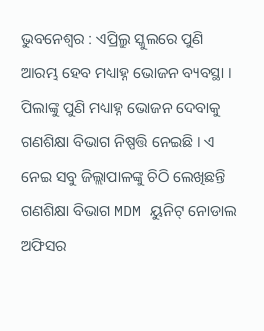ଭୁବନେଶ୍ୱର : ଏପ୍ରିଲ୍ରୁ ସ୍କୁଲରେ ପୁଣି ଆରମ୍ଭ ହେବ ମଧ୍ୟାହ୍ନ ଭୋଜନ ବ୍ୟବସ୍ଥା । ପିଲାଙ୍କୁ ପୁଣି ମଧ୍ୟାହ୍ନ ଭୋଜନ ଦେବାକୁ ଗଣଶିକ୍ଷା ବିଭାଗ ନିଷ୍ପତ୍ତି ନେଇଛି । ଏ ନେଇ ସବୁ ଜିଲ୍ଲାପାଳଙ୍କୁ ଚିଠି ଲେଖିଛନ୍ତି ଗଣଶିକ୍ଷା ବିଭାଗ MDM ୟୁନିଟ୍ ନୋଡାଲ ଅଫିସର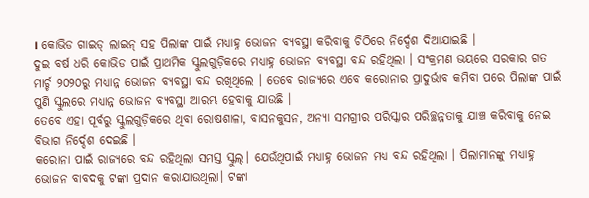। କୋଭିଡ ଗାଇଡ୍ ଲାଇନ୍ ସହ ପିଲାଙ୍କ ପାଇଁ ମଧ୍ୟାହ୍ନ ଭୋଜନ ବ୍ୟବସ୍ଥା କରିବାକୁ ଚିଠିରେ ନିର୍ଦ୍ଦେଶ ଦିଆଯାଇଛି ।
ଦୁଇ ବର୍ଷ ଧରି କୋଭିଡ ପାଇଁ ପ୍ରାଥମିକ ସ୍କୁଲଗୁଡ଼ିକରେ ମଧ୍ୟାହ୍ନ ଭୋଜନ ବ୍ୟବସ୍ଥା ବନ୍ଦ ରହିଥିଲା । ସଂକ୍ରମଣ ଭୟରେ ସରକାର ଗତ ମାର୍ଚ୍ଚ ୨୦୨୦ରୁ ମଧ୍ୟାନ୍ନ ଭୋଜନ ବ୍ୟବସ୍ଥା ବନ୍ଦ ରଖିଥିଲେ । ତେବେ ରାଜ୍ୟରେ ଏବେ କରୋନାର ପ୍ରାଦୁର୍ଭାବ କମିବା ପରେ ପିଲାଙ୍କ ପାଇଁ ପୁଣି ସ୍କୁଲରେ ମଧ୍ୟାନ୍ନ ଭୋଜନ ବ୍ୟବସ୍ଥା ଆରମ୍ଭ ହେବାକୁ ଯାଉଛି ।
ତେବେ ଏହା ପୂର୍ବରୁ ସ୍କୁଲଗୁଡ଼ିକରେ ଥିବା ରୋଷଶାଳା, ବାସନକୁସନ, ଅନ୍ୟା ସମଗ୍ରୀର ପରିସ୍କାର ପରିଚ୍ଛନ୍ନତାକୁ ଯାଞ୍ଚ କରିବାକୁ ନେଇ ବିଭାଗ ନିର୍ଦ୍ଦେଶ ଦେଇଛି ।
କରୋନା ପାଇଁ ରାଜ୍ୟରେ ବନ୍ଦ ରହିଥିଲା ସମସ୍ତ ସ୍କୁଲ୍। ଯେଉଁଥିପାଇଁ ମଧ୍ୟାହ୍ନ ଭୋଜନ ମଧ୍ୟ ବନ୍ଦ ରହିଥିଲା । ପିଲାମାନଙ୍କୁ ମଧ୍ୟାହ୍ନ ଭୋଜନ ବାବଦକୁ ଟଙ୍କା ପ୍ରଦାନ କରାଯାଉଥିଲା। ଟଙ୍କା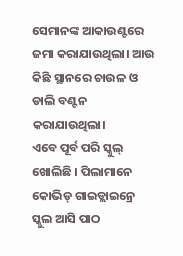ସେମାନଙ୍କ ଆକାଉଣ୍ଟରେ ଜମା କରାଯାଉଥିଲା। ଆଉ କିଛି ସ୍ଥାନରେ ଚାଉଳ ଓ ଡାଲି ବଣ୍ଟନ କରାଯାଉଥିଲା।
ଏବେ ପୂର୍ବ ପରି ସ୍କୁଲ୍ ଖୋଲିଛି । ପିଲାମାନେ କୋଭିଡ୍ ଗାଇଡ୍ଲାଇନ୍ରେ ସ୍କୁଲ ଆସି ପାଠ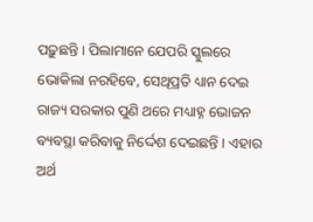ପଢ଼ୁଛନ୍ତି । ପିଲାମାନେ ଯେପରି ସ୍କୁଲରେ ଭୋକିଲା ନରହିବେ, ସେଥିପ୍ରତି ଧ୍ୟାନ ଦେଇ ରାଜ୍ୟ ସରକାର ପୁଣି ଥରେ ମଧ୍ୟାହ୍ନ ଭୋଜନ ବ୍ୟବସ୍ଥା କରିବାକୁ ନିର୍ଦ୍ଦେଶ ଦେଇଛନ୍ତି । ଏହାର ଅର୍ଥ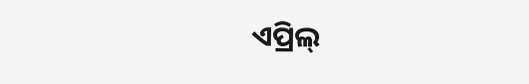ଏପ୍ରିଲ୍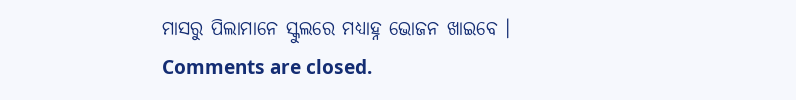ମାସରୁ ପିଲାମାନେ ସ୍କୁଲରେ ମଧ୍ୟାହ୍ନ ଭୋଜନ ଖାଇବେ ।
Comments are closed.